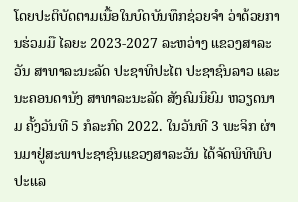ໂດຍປະຕິບັດຕາມເນື້ອໃນບົດບັນທຶກຊ່ວຍຈໍາ ວ່າດ້ວຍການຮ່ວມມື ໄລຍະ 2023-2027 ລະຫວ່າງ ແຂວງສາລະວັນ ສາທາລະນະລັດ ປະຊາທິປະໄຕ ປະຊາຊົນລາວ ແລະ ນະຄອນດານັງ ສາທາລະນະລັດ ສັງຄົມນິຍົມ ຫວຽດນາມ ຄັ້ງວັນທີ 5 ກໍລະກົດ 2022. ໃນວັນທີ 3 ພະຈິກ ຜ່ານມາຢູ່ສະພາປະຊາຊົນແຂວງສາລະວັນ ໄດ້ຈັດພິທີພົບປະແລ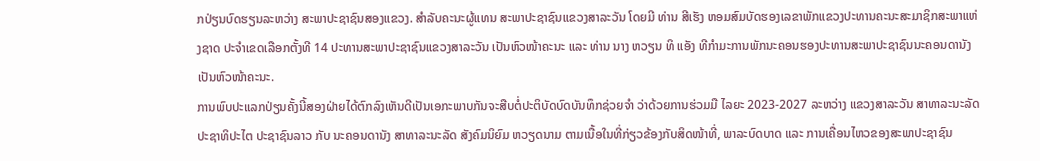ກປ່ຽນບົດຮຽນລະຫວ່າງ ສະພາປະຊາຊົນສອງແຂວງ. ສຳລັບຄະນະຜູ້ແທນ ສະພາປະຊາຊົນແຂວງສາລະວັນ ໂດຍມີ ທ່ານ ສີເຮັງ ຫອມສົມບັດຮອງເລຂາພັກແຂວງປະທານຄະນະສະມາຊິກສະພາແຫ່ງຊາດ ປະຈໍາເຂດເລືອກຕັ້ງທີ 14 ປະທານສະພາປະຊາຊົນແຂວງສາລະວັນ ເປັນຫົວໜ້າຄະນະ ແລະ ທ່ານ ນາງ ຫວຽນ ທິ ແອັງ ທີກໍາມະການພັກນະຄອນຮອງປະທານສະພາປະຊາຊົນນະຄອນດານັງ ເປັນຫົວໜ້າຄະນະ.
ການພົບປະແລກປ່ຽນຄັ້ງນີ້ສອງຝ່າຍໄດ້ຕົກລົງເຫັນດີເປັນເອກະພາບກັນຈະສືບຕໍ່ປະຕິບັດບົດບັນທຶກຊ່ວຍຈໍາ ວ່າດ້ວຍການຮ່ວມມື ໄລຍະ 2023-2027 ລະຫວ່າງ ແຂວງສາລະວັນ ສາທາລະນະລັດ ປະຊາທິປະໄຕ ປະຊາຊົນລາວ ກັບ ນະຄອນດານັງ ສາທາລະນະລັດ ສັງຄົມນິຍົມ ຫວຽດນາມ ຕາມເນື້ອໃນທີ່ກ່ຽວຂ້ອງກັບສິດໜ້າທີ່, ພາລະບົດບາດ ແລະ ການເຄື່ອນໄຫວຂອງສະພາປະຊາຊົນ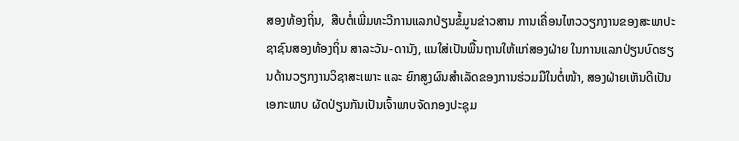ສອງທ້ອງຖິ່ນ,  ສືບຕໍ່ເພີ່ມທະວີການແລກປ່ຽນຂໍ້ມູນຂ່າວສານ ການເຄື່ອນໄຫວວຽກງານຂອງສະພາປະຊາຊົນສອງທ້ອງຖິ່ນ ສາລະວັນ-ດານັງ, ແນໃສ່ເປັນພື້ນຖານໃຫ້ແກ່ສອງຝ່າຍ ໃນການແລກປ່ຽນບົດຮຽນດ້ານວຽກງານວິຊາສະເພາະ ແລະ ຍົກສູງຜົນສໍາເລັດຂອງການຮ່ວມມືໃນຕໍ່ໜ້າ, ສອງຝ່າຍເຫັນດີເປັນເອກະພາບ ຜັດປ່ຽນກັນເປັນເຈົ້າພາບຈັດກອງປະຊຸມ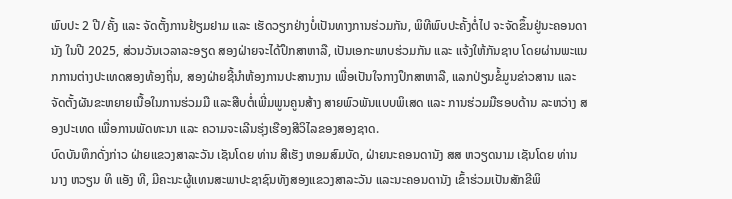ພົບປະ 2 ປີ/ຄັ້ງ ແລະ ຈັດຕັ້ງການຢ້ຽມຢາມ ແລະ ເຮັດວຽກຢ່າງບໍ່ເປັນທາງການຮ່ວມກັນ, ພິທີພົບປະຄັ້ງຕໍ່ໄປ ຈະຈັດຂຶ້ນຢູ່ນະຄອນດານັງ ໃນປີ 2025, ສ່ວນວັນເວລາລະອຽດ ສອງຝ່າຍຈະໄດ້ປຶກສາຫາລື, ເປັນເອກະພາບຮ່ວມກັນ ແລະ ແຈ້ງໃຫ້ກັນຊາບ ໂດຍຜ່ານພະແນກການຕ່າງປະເທດສອງທ້ອງຖິ່ນ, ສອງຝ່າຍຊີ້ນໍາຫ້ອງການປະສານງານ ເພື່ອເປັນໃຈກາງປຶກສາຫາລື, ແລກປ່ຽນຂໍ້ມູນຂ່າວສານ ແລະ ຈັດຕັ້ງຜັນຂະຫຍາຍເນື້ອໃນການຮ່ວມມື ແລະສືບຕໍ່ເພີ່ມພູນຄູນສ້າງ ສາຍພົວພັນແບບພິເສດ ແລະ ການຮ່ວມມືຮອບດ້ານ ລະຫວ່າງ ສອງປະເທດ ເພື່ອການພັດທະນາ ແລະ ຄວາມຈະເລີນຮຸ່ງເຮືອງສີວິໄລຂອງສອງຊາດ.
ບົດບັນທຶກດັ່ງກ່າວ ຝ່າຍແຂວງສາລະວັນ ເຊັນໂດຍ ທ່ານ ສີເຮັງ ຫອມສົມບັດ, ຝ່າຍນະຄອນດານັງ ສສ ຫວຽດນາມ ເຊັນໂດຍ ທ່ານ ນາງ ຫວຽນ ທິ ແອັງ ທີ, ມີຄະນະຜູ້ແທນສະພາປະຊາຊົນທັງສອງແຂວງສາລະວັນ ແລະນະຄອນດານັງ ເຂົ້າຮ່ວມເປັນສັກຂີພິ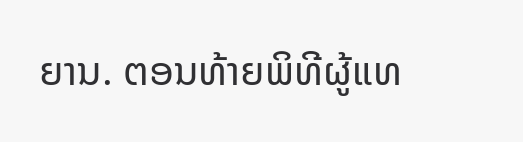ຍານ. ຕອນທ້າຍພິທີຜູ້ແທ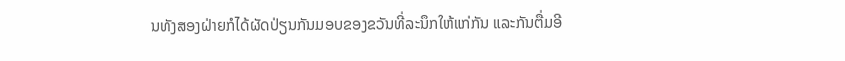ນທັງສອງຝ່າຍກໍໄດ້ຜັດປ່ຽນກັນມອບຂອງຂວັນທີ່ລະນຶກໃຫ້ແກ່ກັນ ແລະກັນຕື່ມອີ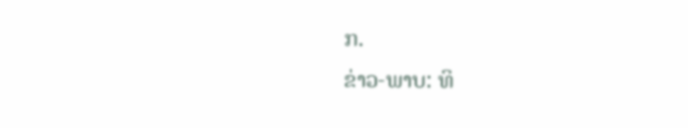ກ.
ຂ່າວ-ພາບ: ທິ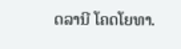ດລານີ ໂຄດໂຍທາ.